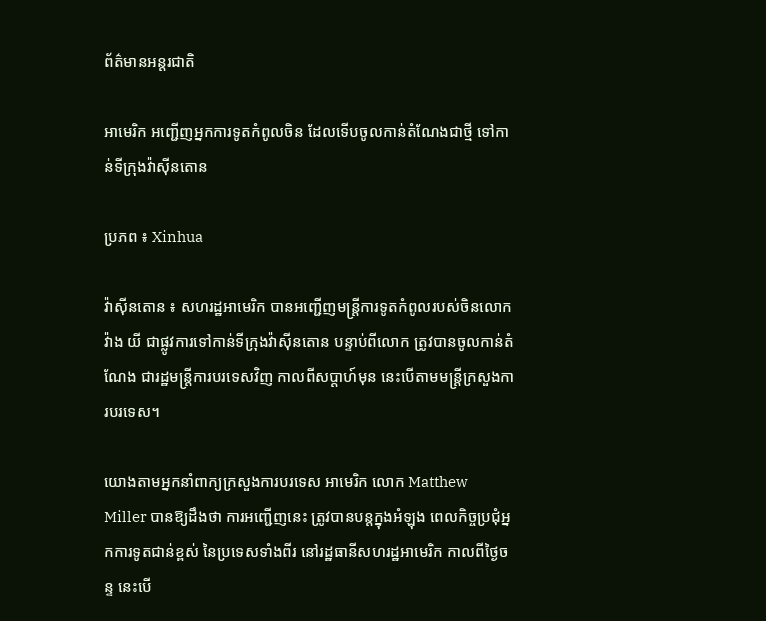ព័ត៌មានអន្តរជាតិ

អាមេរិក អញ្ជើញអ្នកការទូតកំពូលចិន ដែលទើបចូលកាន់តំណែងជាថ្មី ទៅកាន់ទីក្រុងវ៉ាស៊ីនតោន

ប្រភព ៖ Xinhua

វ៉ាស៊ីនតោន ៖ សហរដ្ឋអាមេរិក បានអញ្ជើញមន្ត្រីការទូតកំពូលរបស់ចិនលោក វ៉ាង យី ជាផ្លូវការទៅកាន់ទីក្រុងវ៉ាស៊ីនតោន បន្ទាប់ពីលោក ត្រូវបានចូលកាន់តំណែង ជារដ្ឋមន្ត្រីការបរទេសវិញ កាលពីសប្តាហ៍មុន នេះបើតាមមន្ត្រីក្រសួងការបរទេស។

យោងតាមអ្នកនាំពាក្យក្រសួងការបរទេស អាមេរិក លោក Matthew Miller បានឱ្យដឹងថា ការអញ្ជើញនេះ ត្រូវបានបន្តក្នុងអំឡុង ពេលកិច្ចប្រជុំអ្នកការទូតជាន់ខ្ពស់ នៃប្រទេសទាំងពីរ នៅរដ្ឋធានីសហរដ្ឋអាមេរិក កាលពីថ្ងៃចន្ទ នេះបើ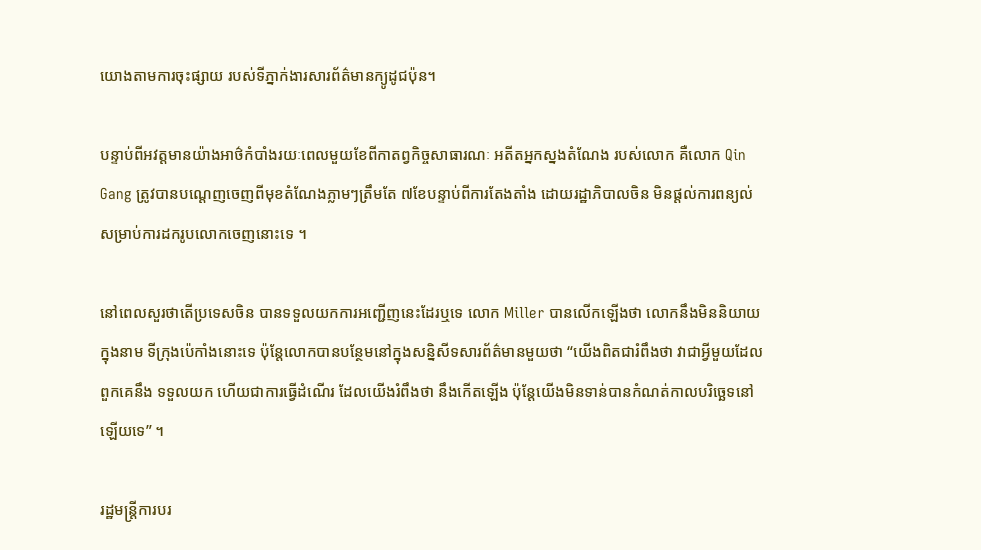យោងតាមការចុះផ្សាយ របស់ទីភ្នាក់ងារសារព័ត៌មានក្យូដូជប៉ុន។

បន្ទាប់ពីអវត្តមានយ៉ាងអាថ៌កំបាំងរយៈពេលមួយខែពីកាតព្វកិច្ចសាធារណៈ អតីតអ្នកស្នងតំណែង របស់លោក គឺលោក Qin Gang ត្រូវបានបណ្តេញចេញពីមុខតំណែងភ្លាមៗត្រឹមតែ ៧ខែបន្ទាប់ពីការតែងតាំង ដោយរដ្ឋាភិបាលចិន មិនផ្តល់ការពន្យល់ សម្រាប់ការដករូបលោកចេញនោះទេ ។

នៅពេលសួរថាតើប្រទេសចិន បានទទួលយកការអញ្ជើញនេះដែរឬទេ លោក Miller បានលើកឡើងថា លោកនឹងមិននិយាយក្នុងនាម ទីក្រុងប៉េកាំងនោះទេ ប៉ុន្តែលោកបានបន្ថែមនៅក្នុងសន្និសីទសារព័ត៌មានមួយថា “យើងពិតជារំពឹងថា វាជាអ្វីមួយដែលពួកគេនឹង ទទួលយក ហើយជាការធ្វើដំណើរ ដែលយើងរំពឹងថា នឹងកើតឡើង ប៉ុន្តែយើងមិនទាន់បានកំណត់កាលបរិច្ឆេទនៅឡើយទេ” ។

រដ្ឋមន្ត្រីការបរ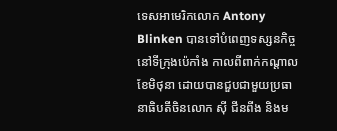ទេសអាមេរិកលោក Antony Blinken បានទៅបំពេញទស្សនកិច្ចនៅទីក្រុងប៉េកាំង កាលពីពាក់កណ្តាលខែមិថុនា ដោយបានជួបជាមួយប្រធានាធិបតីចិនលោក ស៊ី ជីនពីង និងម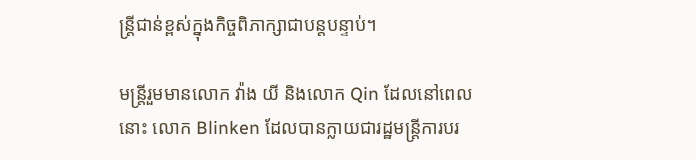ន្ត្រីជាន់ខ្ពស់ក្នុងកិច្ចពិភាក្សាជាបន្តបន្ទាប់។

មន្ត្រីរួមមានលោក វ៉ាង យី និងលោក Qin ដែលនៅពេលនោះ លោក Blinken ដែលបានក្លាយជារដ្ឋមន្ត្រីការបរ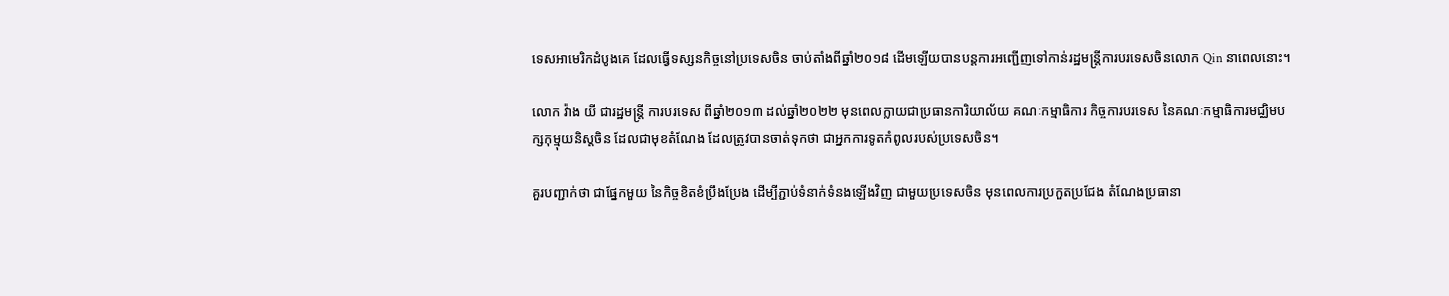ទេសអាមេរិកដំបូងគេ ដែលធ្វើទស្សនកិច្ចនៅប្រទេសចិន ចាប់តាំងពីឆ្នាំ២០១៨ ដើមឡើយបានបន្តការអញ្ជើញទៅកាន់រដ្ឋមន្ត្រីការបរទេសចិនលោក Qin នាពេលនោះ។

លោក វ៉ាង យី ជារដ្ឋមន្ត្រី ការបរទេស ពីឆ្នាំ២០១៣ ដល់ឆ្នាំ២០២២ មុនពេលក្លាយជាប្រធានការិយាល័យ គណៈកម្មាធិការ កិច្ចការបរទេស នៃគណៈកម្មាធិការមជ្ឈិមបក្សកុម្មុយនិស្តចិន ដែលជាមុខតំណែង ដែលត្រូវបានចាត់ទុកថា ជាអ្នកការទូតកំពូលរបស់ប្រទេសចិន។

គួរបញ្ជាក់ថា ជាផ្នែកមួយ នៃកិច្ចខិតខំប្រឹងប្រែង ដើម្បីភ្ជាប់ទំនាក់ទំនងឡើងវិញ ជាមួយប្រទេសចិន មុនពេលការប្រកួតប្រជែង តំណែងប្រធានា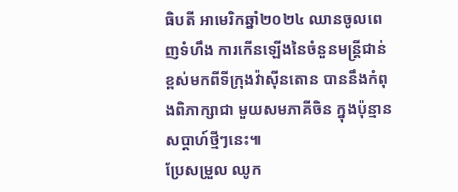ធិបតី អាមេរិកឆ្នាំ២០២៤ ឈានចូលពេញទំហឹង ការកើនឡើងនៃចំនួនមន្ត្រីជាន់ខ្ពស់មកពីទីក្រុងវ៉ាស៊ីនតោន បាននឹងកំពុងពិភាក្សាជា មួយសមភាគីចិន ក្នុងប៉ុន្មានសប្តាហ៍ថ្មីៗនេះ៕
ប្រែសម្រួល ឈូក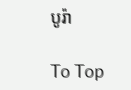បូរ៉ា

To Top